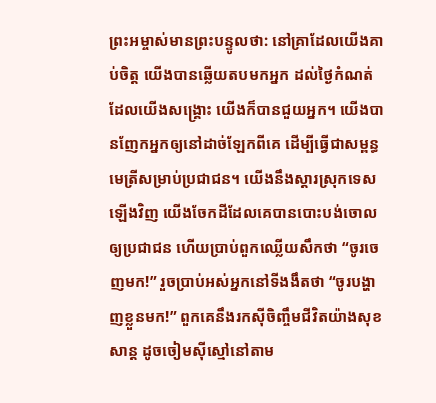ព្រះអម្ចាស់មានព្រះបន្ទូលថា: នៅគ្រាដែលយើងគាប់ចិត្ត យើងបានឆ្លើយតបមកអ្នក ដល់ថ្ងៃកំណត់ដែលយើងសង្គ្រោះ យើងក៏បានជួយអ្នក។ យើងបានញែកអ្នកឲ្យនៅដាច់ឡែកពីគេ ដើម្បីធ្វើជាសម្ពន្ធមេត្រីសម្រាប់ប្រជាជន។ យើងនឹងស្ដារស្រុកទេសឡើងវិញ យើងចែកដីដែលគេបានបោះបង់ចោល ឲ្យប្រជាជន ហើយប្រាប់ពួកឈ្លើយសឹកថា “ចូរចេញមក!” រួចប្រាប់អស់អ្នកនៅទីងងឹតថា “ចូរបង្ហាញខ្លួនមក!” ពួកគេនឹងរកស៊ីចិញ្ចឹមជីវិតយ៉ាងសុខសាន្ត ដូចចៀមស៊ីស្មៅនៅតាម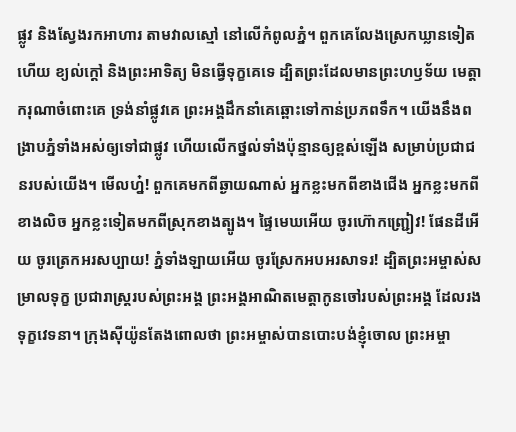ផ្លូវ និងស្វែងរកអាហារ តាមវាលស្មៅ នៅលើកំពូលភ្នំ។ ពួកគេលែងស្រេកឃ្លានទៀតហើយ ខ្យល់ក្ដៅ និងព្រះអាទិត្យ មិនធ្វើទុក្ខគេទេ ដ្បិតព្រះដែលមានព្រះហឫទ័យ មេត្តាករុណាចំពោះគេ ទ្រង់នាំផ្លូវគេ ព្រះអង្គដឹកនាំគេឆ្ពោះទៅកាន់ប្រភពទឹក។ យើងនឹងពង្រាបភ្នំទាំងអស់ឲ្យទៅជាផ្លូវ ហើយលើកថ្នល់ទាំងប៉ុន្មានឲ្យខ្ពស់ឡើង សម្រាប់ប្រជាជនរបស់យើង។ មើលហ្ន៎! ពួកគេមកពីឆ្ងាយណាស់ អ្នកខ្លះមកពីខាងជើង អ្នកខ្លះមកពីខាងលិច អ្នកខ្លះទៀតមកពីស្រុកខាងត្បូង។ ផ្ទៃមេឃអើយ ចូរហ៊ោកញ្ជ្រៀវ! ផែនដីអើយ ចូរត្រេកអរសប្បាយ! ភ្នំទាំងឡាយអើយ ចូរស្រែកអបអរសាទរ! ដ្បិតព្រះអម្ចាស់សម្រាលទុក្ខ ប្រជារាស្ត្ររបស់ព្រះអង្គ ព្រះអង្គអាណិតមេត្តាកូនចៅរបស់ព្រះអង្គ ដែលរងទុក្ខវេទនា។ ក្រុងស៊ីយ៉ូនតែងពោលថា ព្រះអម្ចាស់បានបោះបង់ខ្ញុំចោល ព្រះអម្ចា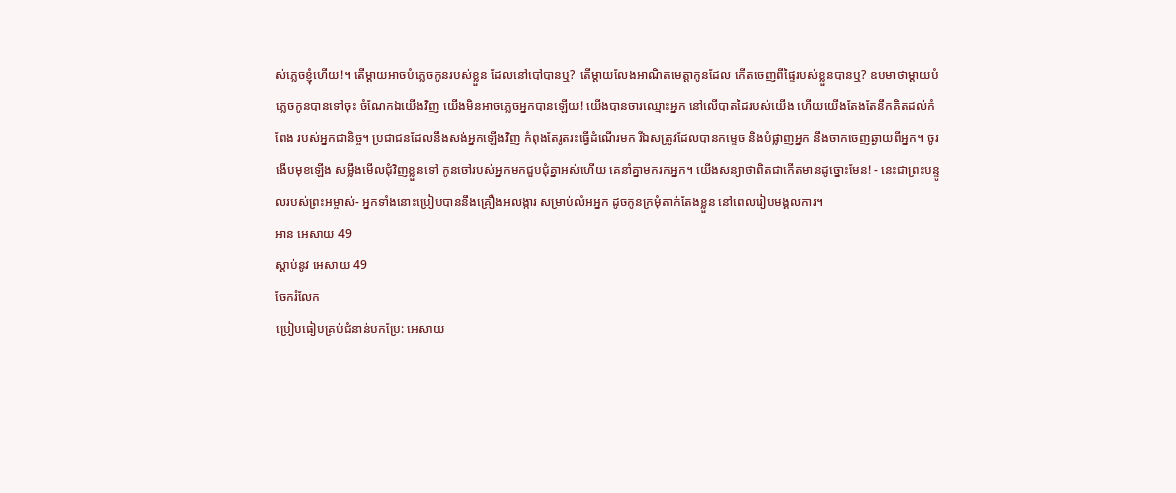ស់ភ្លេចខ្ញុំហើយ!។ តើម្ដាយអាចបំភ្លេចកូនរបស់ខ្លួន ដែលនៅបៅបានឬ? តើម្ដាយលែងអាណិតមេត្តាកូនដែល កើតចេញពីផ្ទៃរបស់ខ្លួនបានឬ? ឧបមាថាម្ដាយបំភ្លេចកូនបានទៅចុះ ចំណែកឯយើងវិញ យើងមិនអាចភ្លេចអ្នកបានឡើយ! យើងបានចារឈ្មោះអ្នក នៅលើបាតដៃរបស់យើង ហើយយើងតែងតែនឹកគិតដល់កំពែង របស់អ្នកជានិច្ច។ ប្រជាជនដែលនឹងសង់អ្នកឡើងវិញ កំពុងតែរូតរះធ្វើដំណើរមក រីឯសត្រូវដែលបានកម្ទេច និងបំផ្លាញអ្នក នឹងចាកចេញឆ្ងាយពីអ្នក។ ចូរងើបមុខឡើង សម្លឹងមើលជុំវិញខ្លួនទៅ កូនចៅរបស់អ្នកមកជួបជុំគ្នាអស់ហើយ គេនាំគ្នាមករកអ្នក។ យើងសន្យាថាពិតជាកើតមានដូច្នោះមែន! - នេះជាព្រះបន្ទូលរបស់ព្រះអម្ចាស់- អ្នកទាំងនោះប្រៀបបាននឹងគ្រឿងអលង្ការ សម្រាប់លំអអ្នក ដូចកូនក្រមុំតាក់តែងខ្លួន នៅពេលរៀបមង្គលការ។
អាន អេសាយ 49
ស្ដាប់នូវ អេសាយ 49
ចែករំលែក
ប្រៀបធៀបគ្រប់ជំនាន់បកប្រែ: អេសាយ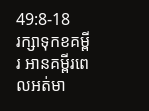49:8-18
រក្សាទុកខគម្ពីរ អានគម្ពីរពេលអត់មា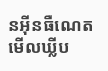នអ៊ីនធឺណេត មើលឃ្លីប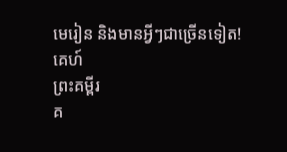មេរៀន និងមានអ្វីៗជាច្រើនទៀត!
គេហ៍
ព្រះគម្ពីរ
គ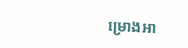ម្រោងអា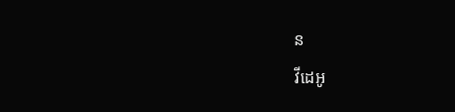ន
វីដេអូ